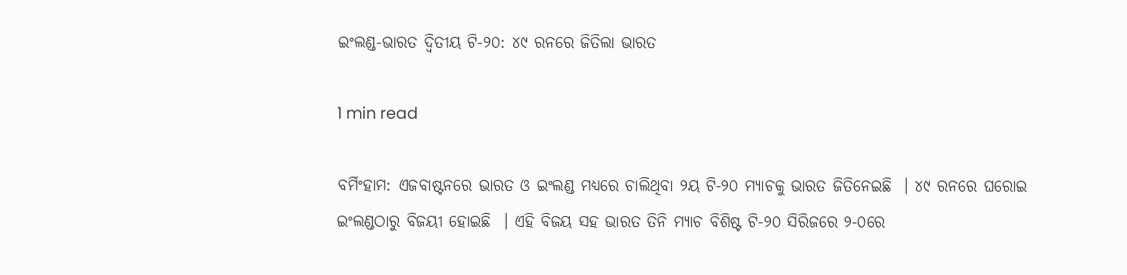ଇଂଲଣ୍ଡ-ଭାରତ ଦ୍ୱିତୀୟ ଟି-୨୦: ୪୯ ରନରେ ଜିତିଲା ଭାରତ

1 min read

ବର୍ମିଂହାମ: ଏଜବାଷ୍ଟନରେ ଭାରତ ଓ ଇଂଲଣ୍ଡ ମଧ୍ୟରେ ଚାଲିଥିବା ୨ୟ ଟି-୨୦ ମ୍ୟାଚକୁ ଭାରତ ଜିତିନେଇଛି  । ୪୯ ରନରେ ଘରୋଇ ଇଂଲଣ୍ଡଠାରୁ ବିଜୟୀ ହୋଇଛି  । ଏହି ବିଜୟ ସହ ଭାରତ ତିନି ମ୍ୟାଚ ବିଶିଷ୍ଟ ଟି-୨୦ ସିରିଜରେ ୨-୦ରେ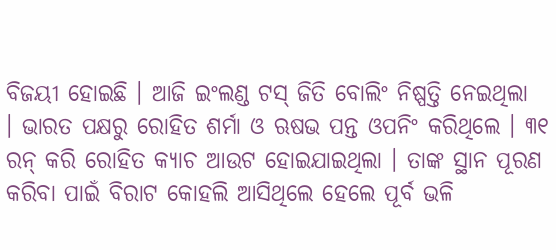ବିଜୟୀ ହୋଇଛି । ଆଜି ଇଂଲଣ୍ଡ ଟସ୍ ଜିତି ବୋଲିଂ ନିଷ୍ପତ୍ତି ନେଇଥିଲା  । ଭାରତ ପକ୍ଷରୁ ରୋହିତ ଶର୍ମା ଓ ଋଷଭ ପନ୍ତ ଓପନିଂ କରିଥିଲେ । ୩୧ ରନ୍ କରି ରୋହିତ କ୍ୟାଚ ଆଉଟ ହୋଇଯାଇଥିଲା । ତାଙ୍କ ସ୍ଥାନ ପୂରଣ କରିବା ପାଇଁ ବିରାଟ କୋହଲି ଆସିଥିଲେ ହେଲେ ପୂର୍ବ ଭଳି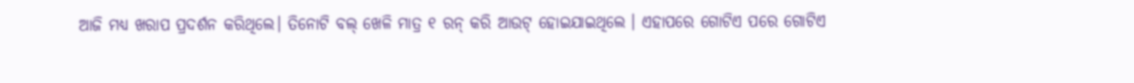ଆଜି ମଧ୍ୟ ଖରାପ ପ୍ରଦର୍ଶନ କରିଥିଲେ। ତିନୋଟି ବଲ୍ ଖେଳି ମାତ୍ର ୧ ରନ୍ କରି ଆଉଟ୍ ହୋଇଯାଇଥିଲେ । ଏହାପରେ ଗୋଟିଏ ପରେ ଗୋଟିଏ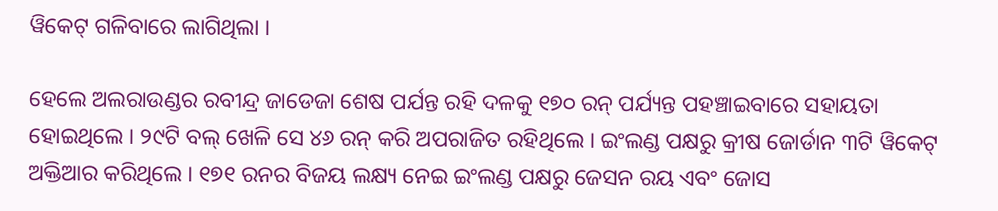ୱିକେଟ୍ ଗଳିବାରେ ଲାଗିଥିଲା ।

ହେଲେ ଅଲରାଉଣ୍ଡର ରବୀନ୍ଦ୍ର ଜାଡେଜା ଶେଷ ପର୍ଯନ୍ତ ରହି ଦଳକୁ ୧୭୦ ରନ୍ ପର୍ଯ୍ୟନ୍ତ ପହଞ୍ଚାଇବାରେ ସହାୟତା ହୋଇଥିଲେ । ୨୯ଟି ବଲ୍ ଖେଳି ସେ ୪୬ ରନ୍ କରି ଅପରାଜିତ ରହିଥିଲେ । ଇଂଲଣ୍ଡ ପକ୍ଷରୁ କ୍ରୀଷ ଜୋର୍ଡାନ ୩ଟି ୱିକେଟ୍ ଅକ୍ତିଆର କରିଥିଲେ । ୧୭୧ ରନର ବିଜୟ ଲକ୍ଷ୍ୟ ନେଇ ଇଂଲଣ୍ଡ ପକ୍ଷରୁ ଜେସନ ରୟ ଏବଂ ଜୋସ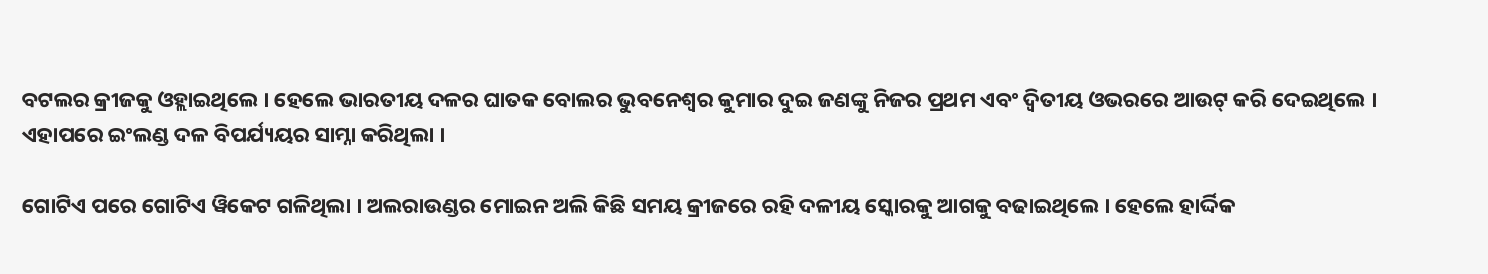ବଟଲର କ୍ରୀଜକୁ ଓହ୍ଲାଇଥିଲେ । ହେଲେ ଭାରତୀୟ ଦଳର ଘାତକ ବୋଲର ଭୁବନେଶ୍ୱର କୁମାର ଦୁଇ ଜଣଙ୍କୁ ନିଜର ପ୍ରଥମ ଏବଂ ଦ୍ୱିତୀୟ ଓଭରରେ ଆଉଟ୍ କରି ଦେଇଥିଲେ । ଏହାପରେ ଇଂଲଣ୍ଡ ଦଳ ବିପର୍ଯ୍ୟୟର ସାମ୍ନା କରିଥିଲା ।

ଗୋଟିଏ ପରେ ଗୋଟିଏ ୱିକେଟ ଗଳିଥିଲା । ଅଲରାଉଣ୍ଡର ମୋଇନ ଅଲି କିଛି ସମୟ କ୍ରୀଜରେ ରହି ଦଳୀୟ ସ୍କୋରକୁ ଆଗକୁ ବଢାଇଥିଲେ । ହେଲେ ହାର୍ଦ୍ଦିକ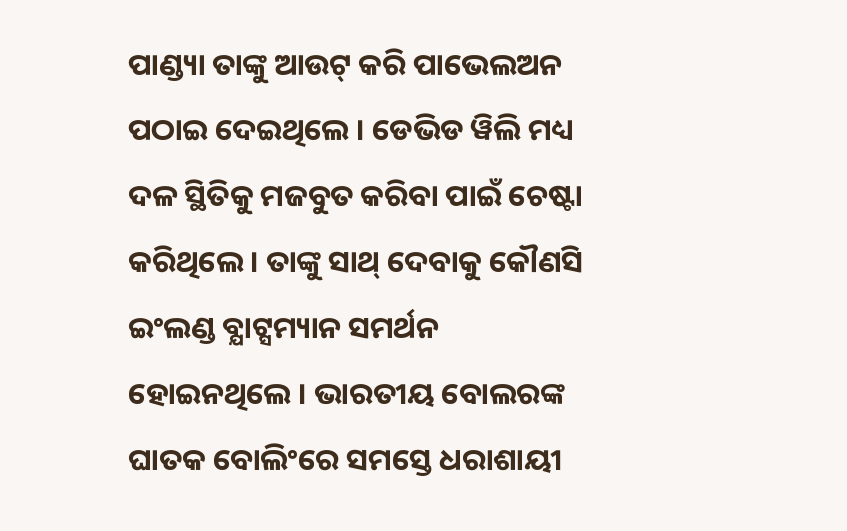ପାଣ୍ଡ୍ୟା ତାଙ୍କୁ ଆଉଟ୍ କରି ପାଭେଲଅନ ପଠାଇ ଦେଇଥିଲେ । ଡେଭିଡ ୱିଲି ମଧ୍ୟ ଦଳ ସ୍ଥିତିକୁ ମଜବୁତ କରିବା ପାଇଁ ଚେଷ୍ଟା କରିଥିଲେ । ତାଙ୍କୁ ସାଥ୍ ଦେବାକୁ କୌଣସି ଇଂଲଣ୍ଡ ବ୍ଯାଟ୍ସମ୍ୟାନ ସମର୍ଥନ ହୋଇନଥିଲେ । ଭାରତୀୟ ବୋଲରଙ୍କ ଘାତକ ବୋଲିଂରେ ସମସ୍ତେ ଧରାଶାୟୀ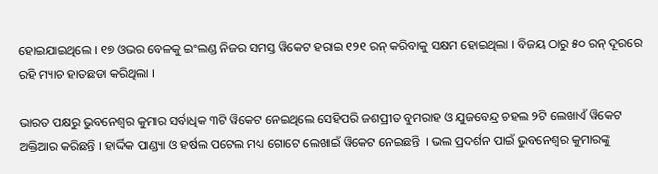ହୋଇଯାଇଥିଲେ । ୧୭ ଓଭର ବେଳକୁ ଇଂଲଣ୍ଡ ନିଜର ସମସ୍ତ ୱିକେଟ ହରାଇ ୧୨୧ ରନ୍ କରିବାକୁ ସକ୍ଷମ ହୋଇଥିଲା । ବିଜୟ ଠାରୁ ୫୦ ରନ୍ ଦୂରରେ ରହି ମ୍ୟାଚ ହାତଛଡା କରିଥିଲା ।

ଭାରତ ପକ୍ଷରୁ ଭୁବନେଶ୍ୱର କୁମାର ସର୍ବାଧିକ ୩ଟି ୱିକେଟ ନେଇଥିଲେ ସେହିପରି ଜଶପ୍ରୀତ ବୁମରାହ ଓ ଯୁଜବେନ୍ଦ୍ର ଚହଲ ୨ଟି ଲେଖାଏଁ ୱିକେଟ ଅକ୍ତିଆର କରିଛନ୍ତି । ହାର୍ଦ୍ଦିକ ପାଣ୍ଡ୍ୟା ଓ ହର୍ଷଲ ପଟେଲ ମଧ୍ୟ ଗୋଟେ ଲେଖାଇଁ ୱିକେଟ ନେଇଛନ୍ତି  । ଭଲ ପ୍ରଦର୍ଶନ ପାଇଁ ଭୁବନେଶ୍ୱର କୁମାରଙ୍କୁ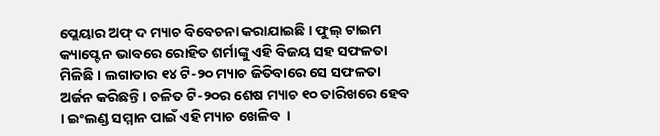ପ୍ଲେୟାର ଅଫ୍ ଦ ମ୍ୟାଚ ବିବେଚନା କରାଯାଇଛି । ଫୁଲ୍ ଟାଇମ କ୍ୟାପ୍ଟେନ ଭାବରେ ରୋହିତ ଶର୍ମାଙ୍କୁ ଏହି ବିଜୟ ସହ ସଫଳତା ମିଳିଛି । ଲଗାତାର ୧୪ ଟି-୨୦ ମ୍ୟାଚ ଜିତିବାରେ ସେ ସଫଳତା ଅର୍ଜନ କରିଛନ୍ତି । ଚଳିତ ଟି-୨୦ର ଶେଷ ମ୍ୟାଚ ୧୦ ତାରିଖରେ ହେବ । ଇଂଲଣ୍ଡ ସମ୍ମାନ ପାଇଁ ଏହି ମ୍ୟାଚ ଖେଳିବ  ।